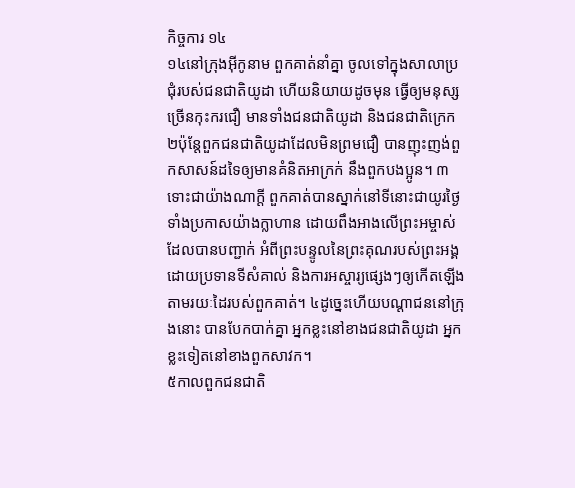កិច្ចការ ១៤
១៤នៅក្រុងអ៊ីកូនាម ពួកគាត់នាំគ្នា ចូលទៅក្នុងសាលាប្រជុំរបស់ជនជាតិយូដា ហើយនិយាយដូចមុន ធ្វើឲ្យមនុស្សច្រើនកុះករជឿ មានទាំងជនជាតិយូដា និងជនជាតិក្រេក ២ប៉ុន្ដែពួកជនជាតិយូដាដែលមិនព្រមជឿ បានញុះញង់ពួកសាសន៍ដទៃឲ្យមានគំនិតអាក្រក់ នឹងពួកបងប្អូន។ ៣ទោះជាយ៉ាងណាក្ដី ពួកគាត់បានស្នាក់នៅទីនោះជាយូរថ្ងៃ ទាំងប្រកាសយ៉ាងក្លាហាន ដោយពឹងអាងលើព្រះអម្ចាស់ដែលបានបញ្ជាក់ អំពីព្រះបន្ទូលនៃព្រះគុណរបស់ព្រះអង្គ ដោយប្រទានទីសំគាល់ និងការអស្ចារ្យផ្សេងៗឲ្យកើតឡើងតាមរយៈដៃរបស់ពួកគាត់។ ៤ដូច្នេះហើយបណ្ដាជននៅក្រុងនោះ បានបែកបាក់គ្នា អ្នកខ្លះនៅខាងជនជាតិយូដា អ្នកខ្លះទៀតនៅខាងពួកសាវក។
៥កាលពួកជនជាតិ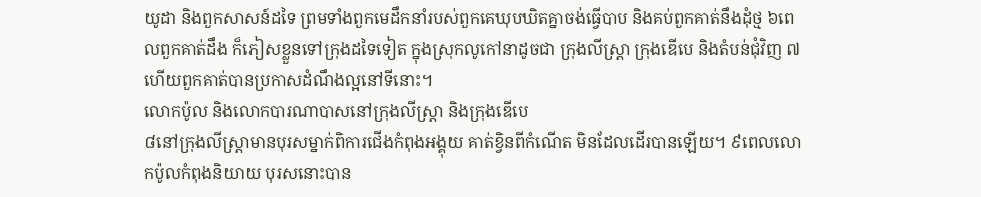យូដា និងពួកសាសន៍ដទៃ ព្រមទាំងពួកមេដឹកនាំរបស់ពួកគេឃុបឃិតគ្នាចង់ធ្វើបាប និងគប់ពួកគាត់នឹងដុំថ្ម ៦ពេលពួកគាត់ដឹង ក៏ភៀសខ្លួនទៅក្រុងដទៃទៀត ក្នុងស្រុកលូកៅនាដូចជា ក្រុងលីស្ដ្រា ក្រុងឌើបេ និងតំបន់ជុំវិញ ៧ហើយពួកគាត់បានប្រកាសដំណឹងល្អនៅទីនោះ។
លោកប៉ូល និងលោកបារណាបាសនៅក្រុងលីស្រ្ដា និងក្រុងឌើបេ
៨នៅក្រុងលីស្ដ្រាមានបុរសម្នាក់ពិការជើងកំពុងអង្គុយ គាត់ខ្វិនពីកំណើត មិនដែលដើរបានឡើយ។ ៩ពេលលោកប៉ូលកំពុងនិយាយ បុរសនោះបាន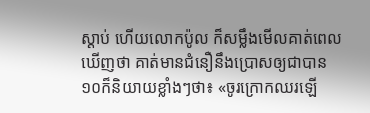ស្ដាប់ ហើយលោកប៉ូល ក៏សម្លឹងមើលគាត់ពេលឃើញថា គាត់មានជំនឿនឹងប្រោសឲ្យជាបាន ១០ក៏និយាយខ្លាំងៗថា៖ «ចូរក្រោកឈរឡើ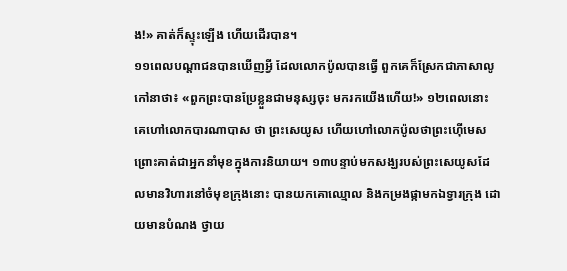ង!» គាត់ក៏ស្ទុះឡើង ហើយដើរបាន។
១១ពេលបណ្តាជនបានឃើញអ្វី ដែលលោកប៉ូលបានធ្វើ ពួកគេក៏ស្រែកជាភាសាលូកៅនាថា៖ «ពួកព្រះបានប្រែខ្លួនជាមនុស្សចុះ មករកយើងហើយ!» ១២ពេលនោះ គេហៅលោកបារណាបាស ថា ព្រះសេយូស ហើយហៅលោកប៉ូលថាព្រះហ៊ើមេស ព្រោះគាត់ជាអ្នកនាំមុខក្នុងការនិយាយ។ ១៣បន្ទាប់មកសង្ឃរបស់ព្រះសេយូសដែលមានវិហារនៅចំមុខក្រុងនោះ បានយកគោឈ្មោល និងកម្រងផ្កាមកឯទ្វារក្រុង ដោយមានបំណង ថ្វាយ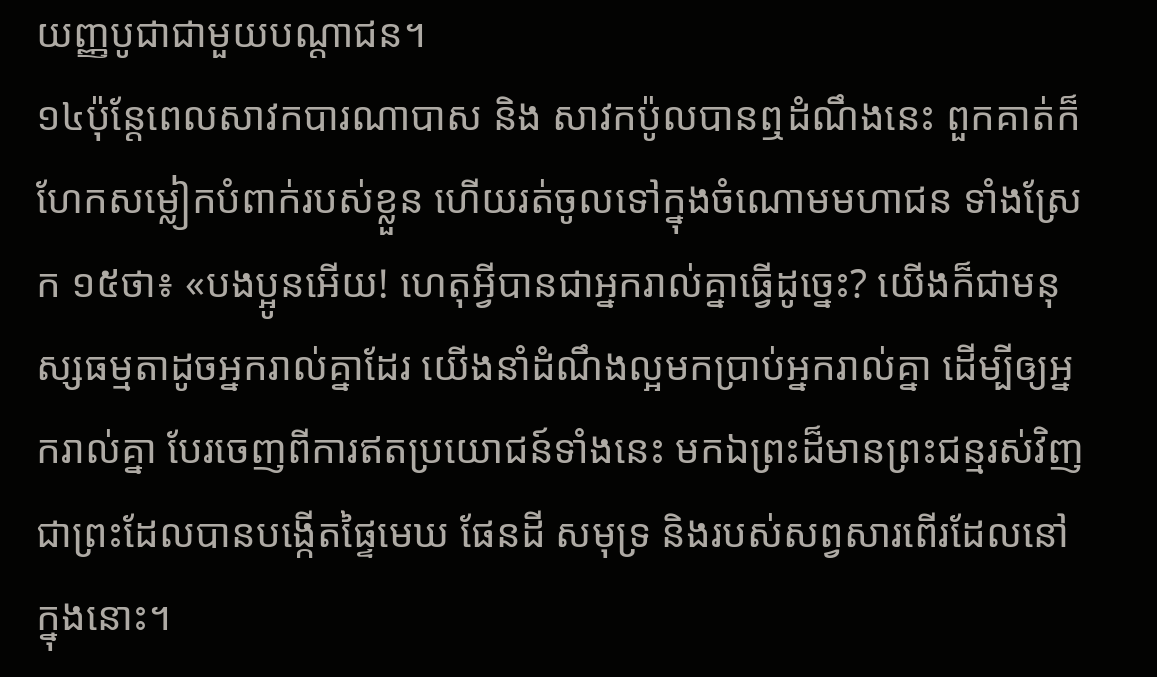យញ្ញបូជាជាមួយបណ្តាជន។
១៤ប៉ុន្ដែពេលសាវកបារណាបាស និង សាវកប៉ូលបានឮដំណឹងនេះ ពួកគាត់ក៏ហែកសម្លៀកបំពាក់របស់ខ្លួន ហើយរត់ចូលទៅក្នុងចំណោមមហាជន ទាំងស្រែក ១៥ថា៖ «បងប្អូនអើយ! ហេតុអ្វីបានជាអ្នករាល់គ្នាធ្វើដូច្នេះ? យើងក៏ជាមនុស្សធម្មតាដូចអ្នករាល់គ្នាដែរ យើងនាំដំណឹងល្អមកប្រាប់អ្នករាល់គ្នា ដើម្បីឲ្យអ្នករាល់គ្នា បែរចេញពីការឥតប្រយោជន៍ទាំងនេះ មកឯព្រះដ៏មានព្រះជន្មរស់វិញ ជាព្រះដែលបានបង្កើតផ្ទៃមេឃ ផែនដី សមុទ្រ និងរបស់សព្វសារពើរដែលនៅក្នុងនោះ។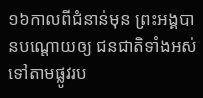១៦កាលពីជំនាន់មុន ព្រះអង្គបានបណ្ដោយឲ្យ ជនជាតិទាំងអស់ ទៅតាមផ្លូវរប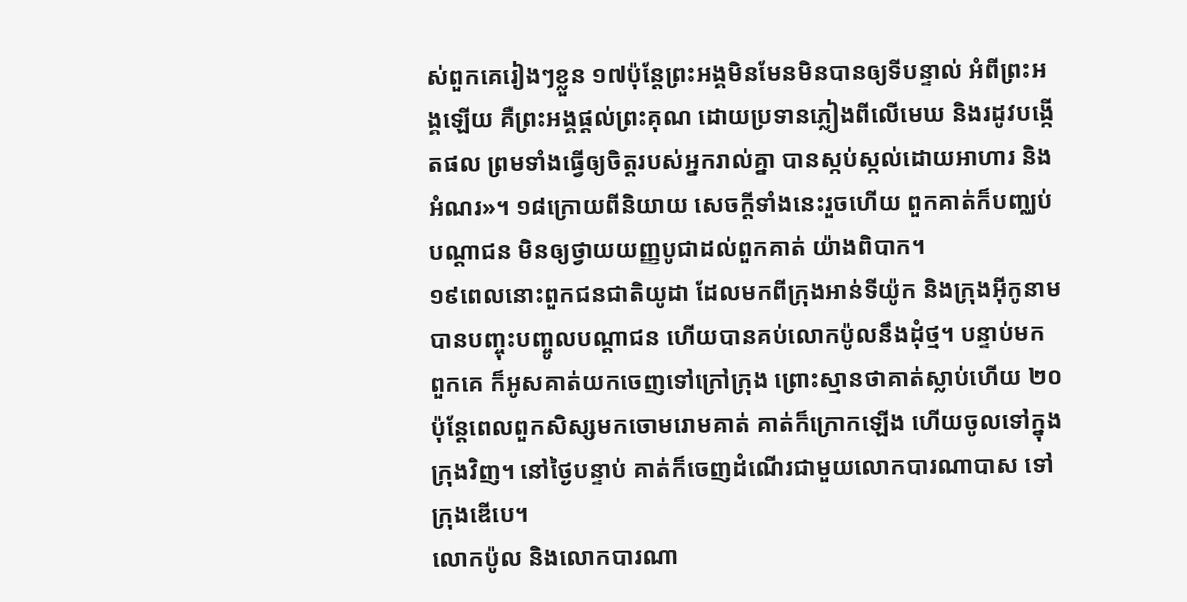ស់ពួកគេរៀងៗខ្លួន ១៧ប៉ុន្ដែព្រះអង្គមិនមែនមិនបានឲ្យទីបន្ទាល់ អំពីព្រះអង្គឡើយ គឺព្រះអង្គផ្ដល់ព្រះគុណ ដោយប្រទានភ្លៀងពីលើមេឃ និងរដូវបង្កើតផល ព្រមទាំងធ្វើឲ្យចិត្ដរបស់អ្នករាល់គ្នា បានស្កប់ស្កល់ដោយអាហារ និងអំណរ»។ ១៨ក្រោយពីនិយាយ សេចក្ដីទាំងនេះរួចហើយ ពួកគាត់ក៏បញ្ឈប់បណ្តាជន មិនឲ្យថ្វាយយញ្ញបូជាដល់ពួកគាត់ យ៉ាងពិបាក។
១៩ពេលនោះពួកជនជាតិយូដា ដែលមកពីក្រុងអាន់ទីយ៉ូក និងក្រុងអ៊ីកូនាមបានបញ្ចុះបញ្ចូលបណ្តាជន ហើយបានគប់លោកប៉ូលនឹងដុំថ្ម។ បន្ទាប់មក ពួកគេ ក៏អូសគាត់យកចេញទៅក្រៅក្រុង ព្រោះស្មានថាគាត់ស្លាប់ហើយ ២០ប៉ុន្ដែពេលពួកសិស្សមកចោមរោមគាត់ គាត់ក៏ក្រោកឡើង ហើយចូលទៅក្នុងក្រុងវិញ។ នៅថ្ងៃបន្ទាប់ គាត់ក៏ចេញដំណើរជាមួយលោកបារណាបាស ទៅក្រុងឌើបេ។
លោកប៉ូល និងលោកបារណា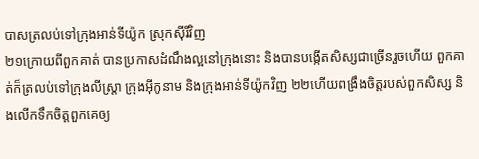បាសត្រលប់ទៅក្រុងអាន់ទីយ៉ូក ស្រុកស៊ីរីវិញ
២១ក្រោយពីពួកគាត់ បានប្រកាសដំណឹងល្អនៅក្រុងនោះ និងបានបង្កើតសិស្សជាច្រើនរួចហើយ ពួកគាត់ក៏ត្រលប់ទៅក្រុងលីស្ដ្រា ក្រុងអ៊ីកូនាម និងក្រុងអាន់ទីយ៉ូកវិញ ២២ហើយពង្រឹងចិត្ដរបស់ពួកសិស្ស និងលើកទឹកចិត្ដពួកគេឲ្យ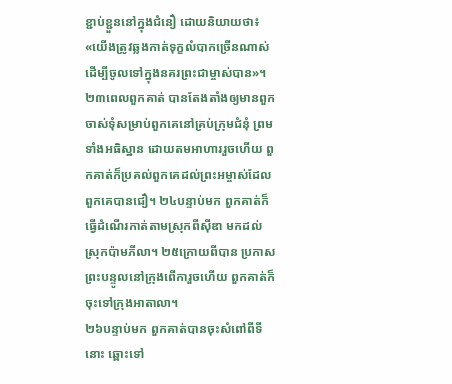ខ្ជាប់ខ្ជួននៅក្នុងជំនឿ ដោយនិយាយថា៖ «យើងត្រូវឆ្លងកាត់ទុក្ខលំបាកច្រើនណាស់ ដើម្បីចូលទៅក្នុងនគរព្រះជាម្ចាស់បាន»។ ២៣ពេលពួកគាត់ បានតែងតាំងឲ្យមានពួកចាស់ទុំសម្រាប់ពួកគេនៅគ្រប់ក្រុមជំនុំ ព្រមទាំងអធិស្ឋាន ដោយតមអាហាររួចហើយ ពួកគាត់ក៏ប្រគល់ពួកគេដល់ព្រះអម្ចាស់ដែលពួកគេបានជឿ។ ២៤បន្ទាប់មក ពួកគាត់ក៏ធ្វើដំណើរកាត់តាមស្រុកពីស៊ីឌា មកដល់ស្រុកប៉ាមភីលា។ ២៥ក្រោយពីបាន ប្រកាសព្រះបន្ទូលនៅក្រុងពើការួចហើយ ពួកគាត់ក៏ចុះទៅក្រុងអាតាលា។
២៦បន្ទាប់មក ពួកគាត់បានចុះសំពៅពីទីនោះ ឆ្ពោះទៅ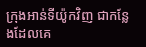ក្រុងអាន់ទីយ៉ូកវិញ ជាកន្លែងដែលគេ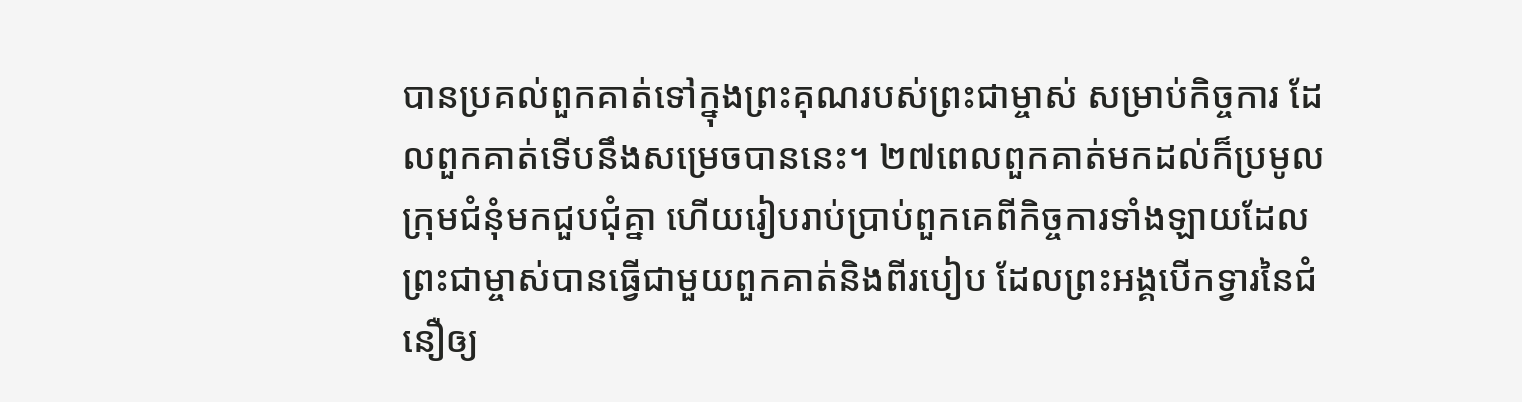បានប្រគល់ពួកគាត់ទៅក្នុងព្រះគុណរបស់ព្រះជាម្ចាស់ សម្រាប់កិច្ចការ ដែលពួកគាត់ទើបនឹងសម្រេចបាននេះ។ ២៧ពេលពួកគាត់មកដល់ក៏ប្រមូលក្រុមជំនុំមកជួបជុំគ្នា ហើយរៀបរាប់ប្រាប់ពួកគេពីកិច្ចការទាំងឡាយដែលព្រះជាម្ចាស់បានធ្វើជាមួយពួកគាត់និងពីរបៀប ដែលព្រះអង្គបើកទ្វារនៃជំនឿឲ្យ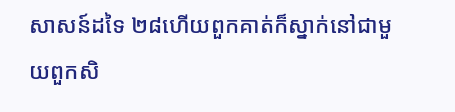សាសន៍ដទៃ ២៨ហើយពួកគាត់ក៏ស្នាក់នៅជាមួយពួកសិ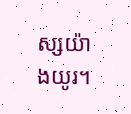ស្សយ៉ាងយូរ។